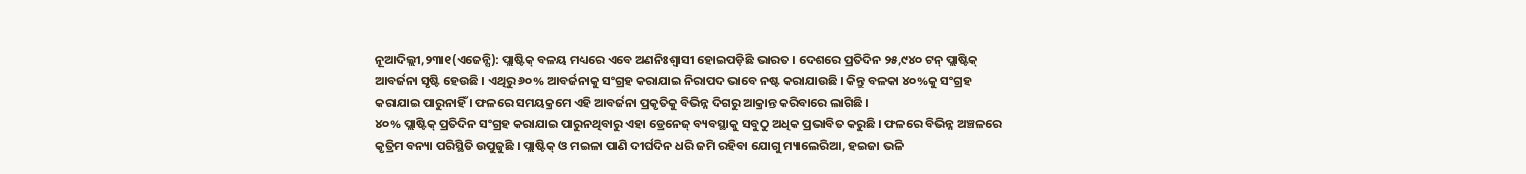ନୂଆଦିଲ୍ଲୀ,୨୩ା୧(ଏଜେନ୍ସି): ପ୍ଲାଷ୍ଟିକ୍ ବଳୟ ମଧ୍ୟରେ ଏବେ ଅଣନିଃଶ୍ୱାସୀ ହୋଇପଡ଼ିଛି ଭାରତ । ଦେଶରେ ପ୍ରତିଦିନ ୨୫,୯୪୦ ଟନ୍ ପ୍ଲାଷ୍ଟିକ୍ ଆବର୍ଜନା ସୃଷ୍ଟି ହେଉଛି । ଏଥିରୁ ୬୦% ଆବର୍ଜନାକୁ ସଂଗ୍ରହ କରାଯାଇ ନିରାପଦ ଭାବେ ନଷ୍ଟ କରାଯାଉଛି । କିନ୍ତୁ ବଳକା ୪୦%କୁ ସଂଗ୍ରହ କରାଯାଇ ପାରୁନାହିଁ । ଫଳରେ ସମୟକ୍ରମେ ଏହି ଆବର୍ଜନା ପ୍ରକୃତିକୁ ବିଭିନ୍ନ ଦିଗରୁ ଆକ୍ରାନ୍ତ କରିବାରେ ଲାଗିଛି ।
୪୦% ପ୍ଲାଷ୍ଟିକ୍ ପ୍ରତିଦିନ ସଂଗ୍ରହ କରାଯାଇ ପାରୁନଥିବାରୁ ଏହା ଡ୍ରେନେଜ୍ ବ୍ୟବସ୍ଥାକୁ ସବୁଠୁ ଅଧିକ ପ୍ରଭାବିତ କରୁଛି । ଫଳରେ ବିଭିନ୍ନ ଅଞ୍ଚଳରେ କୃତ୍ରିମ ବନ୍ୟା ପରିସ୍ଥିତି ଉପୁଜୁଛି । ପ୍ଲାଷ୍ଟିକ୍ ଓ ମଇଳା ପାଣି ଦୀର୍ଘଦିନ ଧରି ଜମି ରହିବା ଯୋଗୁ ମ୍ୟାଲେରିଆ, ହଇଜା ଭଳି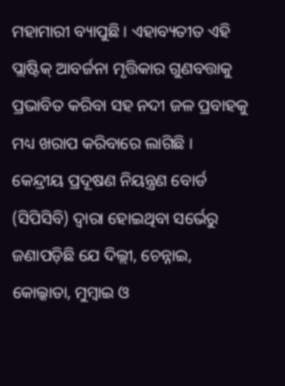ମହାମାରୀ ବ୍ୟାପୁଛି । ଏହାବ୍ୟତୀତ ଏହି ପ୍ଲାଷ୍ଟିକ୍ ଆବର୍ଜନା ମୃତ୍ତିକାର ଗୁଣବତ୍ତାକୁ ପ୍ରଭାବିତ କରିବା ସହ ନଦୀ ଜଳ ପ୍ରବାହକୁ ମଧ୍ୟ ଖରାପ କରିବାରେ ଲାଗିଛି ।
କେନ୍ଦ୍ରୀୟ ପ୍ରଦୂଷଣ ନିୟନ୍ତ୍ରଣ ବୋର୍ଡ (ସିପିସିବି) ଦ୍ୱାରା ହୋଇଥିବା ସର୍ଭେରୁ ଜଣାପଡ଼ିଛି ଯେ ଦିଲ୍ଲୀ, ଚେନ୍ନାଇ, କୋଲ୍କାତା, ମୁମ୍ବାଇ ଓ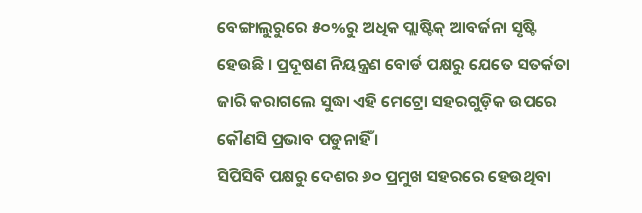ବେଙ୍ଗାଲୁରୁରେ ୫୦%ରୁ ଅଧିକ ପ୍ଲାଷ୍ଟିକ୍ ଆବର୍ଜନା ସୃଷ୍ଟି ହେଉଛି । ପ୍ରଦୂଷଣ ନିୟନ୍ତ୍ରଣ ବୋର୍ଡ ପକ୍ଷରୁ ଯେତେ ସତର୍କତା ଜାରି କରାଗଲେ ସୁଦ୍ଧା ଏହି ମେଟ୍ରୋ ସହରଗୁଡ଼ିକ ଉପରେ କୌଣସି ପ୍ରଭାବ ପଡୁନାହିଁ ।
ସିପିସିବି ପକ୍ଷରୁ ଦେଶର ୬୦ ପ୍ରମୁଖ ସହରରେ ହେଉଥିବା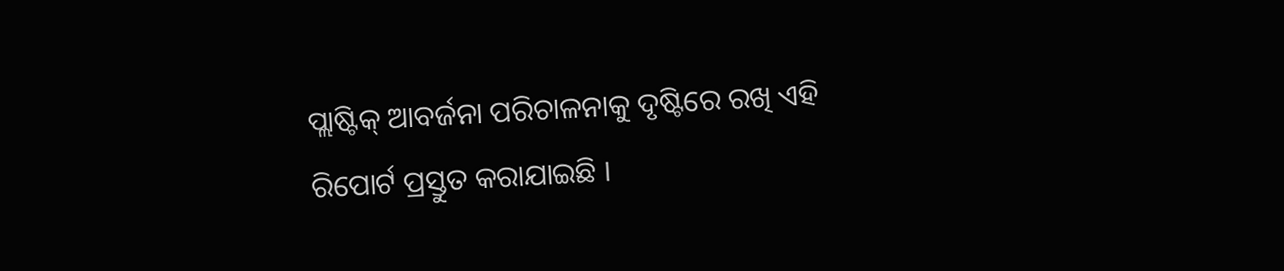ପ୍ଲାଷ୍ଟିକ୍ ଆବର୍ଜନା ପରିଚାଳନାକୁ ଦୃଷ୍ଟିରେ ରଖି ଏହି ରିପୋର୍ଟ ପ୍ରସ୍ତୁତ କରାଯାଇଛି ।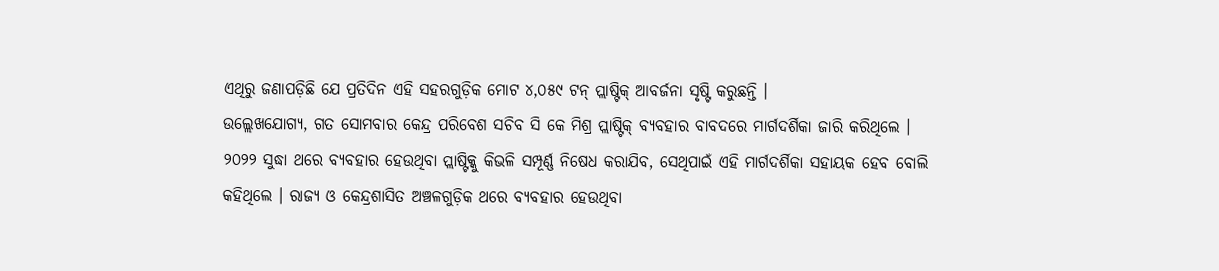ଏଥିରୁ ଜଣାପଡ଼ିଛି ଯେ ପ୍ରତିଦିନ ଏହି ସହରଗୁଡ଼ିକ ମୋଟ ୪,୦୫୯ ଟନ୍ ପ୍ଲାଷ୍ଟିକ୍ ଆବର୍ଜନା ସୃଷ୍ଟି କରୁଛନ୍ତି ।
ଉଲ୍ଲେଖଯୋଗ୍ୟ, ଗତ ସୋମବାର କେନ୍ଦ୍ର ପରିବେଶ ସଚିବ ସି କେ ମିଶ୍ର ପ୍ଲାଷ୍ଟିକ୍ ବ୍ୟବହାର ବାବଦରେ ମାର୍ଗଦର୍ଶିକା ଜାରି କରିଥିଲେ । ୨୦୨୨ ସୁଦ୍ଧା ଥରେ ବ୍ୟବହାର ହେଉଥିବା ପ୍ଲାଷ୍ଟିକ୍କୁ କିଭଳି ସମ୍ପୂର୍ଣ୍ଣ ନିଷେଧ କରାଯିବ, ସେଥିପାଇଁ ଏହି ମାର୍ଗଦର୍ଶିକା ସହାୟକ ହେବ ବୋଲି କହିଥିଲେ । ରାଜ୍ୟ ଓ କେନ୍ଦ୍ରଶାସିତ ଅଞ୍ଚଳଗୁଡ଼ିକ ଥରେ ବ୍ୟବହାର ହେଉଥିବା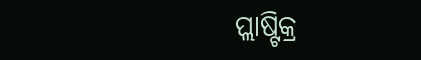ପ୍ଲାଷ୍ଟିକ୍ର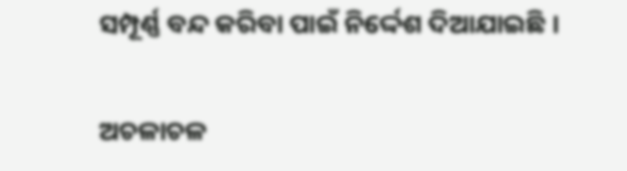ସମ୍ପୂର୍ଣ୍ଣ ବନ୍ଦ କରିବା ପାଇଁ ନିର୍ଦ୍ଦେଶ ଦିଆଯାଇଛି ।

ଅଚଳାଚଳ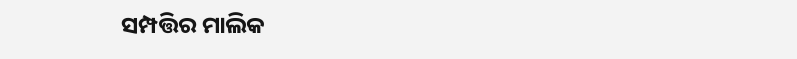ସମ୍ପତ୍ତିର ମାଲିକ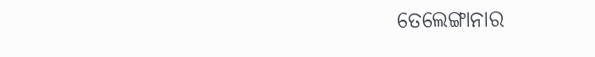ତେଲେଙ୍ଗାନାର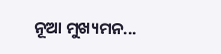ନୂଆ ମୁଖ୍ୟମନ...